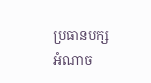ប្រធានបក្សអំណាច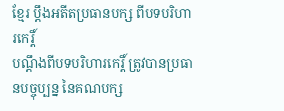ខ្មែរ ប្ដឹងអតីតប្រធានបក្ស ពីបទបរិហារកេរ្តិ៍
បណ្ដឹងពីបទបរិហារកេរ្តិ៍ ត្រូវបានប្រធានបច្ចុប្បន្ន នៃគណបក្ស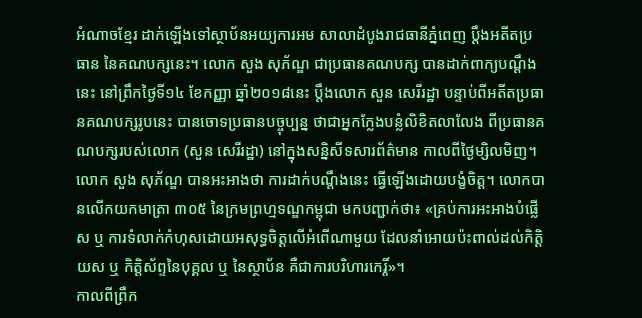អំណាចខ្មែរ ដាក់ឡើងទៅស្ថាប័នអយ្យការអម សាលាដំបូងរាជធានីភ្នំពេញ ប្ដឹងអតីតប្រធាន នៃគណបក្សនេះ។ លោក សួង សុភ័ណ្ឌ ជាប្រធានគណបក្ស បានដាក់ពាក្យបណ្ដឹងនេះ នៅព្រឹកថ្ងៃទី១៤ ខែកញ្ញា ឆ្នាំ២០១៨នេះ ប្តឹងលោក សួន សេរីរដ្ឋា បន្ទាប់ពីអតីតប្រធានគណបក្សរូបនេះ បានចោទប្រធានបច្ចុប្បន្ន ថាជាអ្នកក្លែងបន្លំលិខិតលាលែង ពីប្រធានគណបក្សរបស់លោក (សួន សេរីរដ្ឋា) នៅក្នុងសន្និសីទសារព័ត៌មាន កាលពីថ្ងៃម្សិលមិញ។
លោក សួង សុភ័ណ្ឌ បានអះអាងថា ការដាក់បណ្ដឹងនេះ ធ្វើឡើងដោយបង្ខំចិត្ត។ លោកបានលើកយកមាត្រា ៣០៥ នៃក្រមព្រហ្មទណ្ឌកម្ពុជា មកបញ្ជាក់ថា៖ «គ្រប់ការអះអាងបំផ្លេីស ឬ ការទំលាក់កំហុសដោយអសុទ្ធចិត្តលេីអំពេីណាមួយ ដែលនាំអោយប៉ះពាល់ដល់កិត្តិយស ឬ កិត្តិស័ព្ទនៃបុគ្គល ឬ នៃស្ថាប័ន គឺជាការបរិហារកេរ្តិ៍»។
កាលពីព្រឹក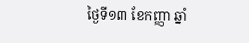ថ្ងៃទី១៣ ខែកញ្ញា ឆ្នាំ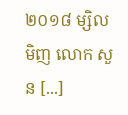២០១៨ ម្សិលមិញ លោក សួន [...]